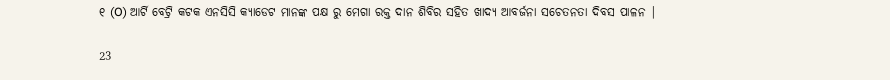୧ (O) ଆର୍ଟି ବେଟ୍ରି କଟକ ଏନସିସି କ୍ୟାଡେଟ ମାନଙ୍କ ପକ୍ଷ ରୁ ମେଗା ରକ୍ତ ଦାନ ଶିବିର ସହିତ ଖାଦ୍ୟ ଆବର୍ଜନା ସଚେତନତା ଦିବସ ପାଳନ |

23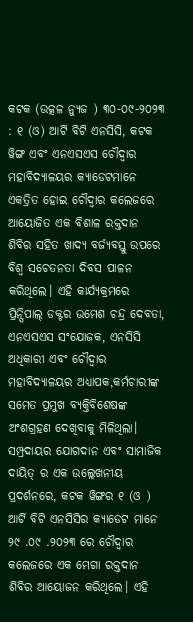କଟକ (ଉତ୍କଳ ନ୍ୟୁଜ ) ୩୦-୦୯-୨୦୨୩ : ୧ (ଓ) ଆର୍ଟି ବିଟି ଏନସିସି, କଟକ ୱିଙ୍ଗ ଏବଂ ଏନଏସଏସ ଚୌଦ୍ୱାର ମହାବିଦ୍ୟାଳୟର କ୍ୟାଡେଟମାନେ ଏକତ୍ରିତ ହୋଇ ଚୌଦ୍ୱାର କଲେଜରେ ଆୟୋଜିତ ଏକ ବିଶାଳ ରକ୍ତଦାନ ଶିବିର ସହିତ ଖାଦ୍ୟ ବର୍ଜ୍ୟବସ୍ତୁ ଉପରେ ବିଶ୍ୱ ସଚେତନତା ଦିବସ ପାଳନ କରିଥିଲେ। ଏହି କାର୍ଯ୍ୟକ୍ରମରେ ପ୍ରିନ୍ସିପାଲ୍ ଡକ୍ଟର ଉମେଶ ଚନ୍ଦ୍ର ଦେବତା, ଏନଏସଏସ ସଂଯୋଜକ, ଏନସିସି ଅଧିକାରୀ ଏବଂ ଚୌଦ୍ୱାର ମହାବିଦ୍ୟାଳୟର ଅଧ୍ୟାପକ,କର୍ମଚାରୀଙ୍କ ସମେତ ପ୍ରମୁଖ ବ୍ୟକ୍ତିବିଶେଷଙ୍କ ଅଂଶଗ୍ରହଣ ଦେଖିବାକୁ ମିଳିଥିଲା। ସମ୍ପ୍ରଦାୟର ଯୋଗଦାନ ଏବଂ ସାମାଜିକ ଦାୟିତ୍ ର ଏକ ଉଲ୍ଲେଖନୀୟ ପ୍ରଦର୍ଶନରେ, କଟକ ୱିଙ୍ଗର ୧ (ଓ ) ଆର୍ଟି ବିଟି ଏନସିସିର କ୍ୟାଡେଟ ମାନେ ୨୯ .୦୯ .୨୦୨୩ ରେ ଚୌଦ୍ୱାର କଲେଜରେ ଏକ ମେଗା ରକ୍ତଦାନ ଶିବିର ଆୟୋଜନ କରିଥିଲେ। ଏହି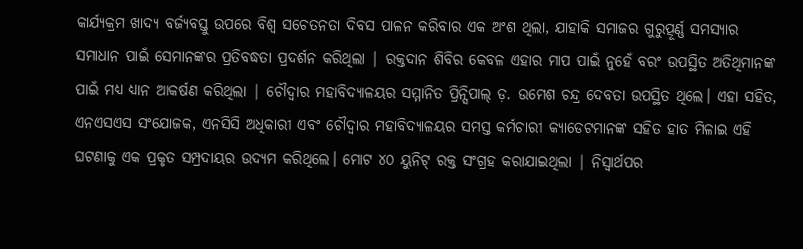କାର୍ଯ୍ୟକ୍ରମ ଖାଦ୍ୟ ବର୍ଜ୍ୟବସ୍ତୁ ଉପରେ ବିଶ୍ୱ ସଚେତନତା ଦିବସ ପାଳନ କରିବାର ଏକ ଅଂଶ ଥିଲା, ଯାହାକି ସମାଜର ଗୁରୁତ୍ପୂର୍ଣ୍ଣ ସମସ୍ୟାର ସମାଧାନ ପାଇଁ ସେମାନଙ୍କର ପ୍ରତିବଦ୍ଧତା ପ୍ରଦର୍ଶନ କରିଥିଲା | ରକ୍ତଦାନ ଶିବିର କେବଳ ଏହାର ମାପ ପାଇଁ ନୁହେଁ ବରଂ ଉପସ୍ଥିତ ଅତିଥିମାନଙ୍କ ପାଇଁ ମଧ୍ୟ ଧ୍ୟାନ ଆକର୍ଷଣ କରିଥିଲା | ଚୌଦ୍ୱାର ମହାବିଦ୍ୟାଳୟର ସମ୍ମାନିତ ପ୍ରିନ୍ସିପାଲ୍ ଡ଼. ଉମେଶ ଚନ୍ଦ୍ର ଦେବତା ଉପସ୍ଥିତ ଥିଲେ। ଏହା ସହିତ, ଏନଏସଏସ ସଂଯୋଜକ, ଏନସିସି ଅଧିକାରୀ ଏବଂ ଚୌଦ୍ୱାର ମହାବିଦ୍ୟାଳୟର ସମସ୍ତ କର୍ମଚାରୀ କ୍ୟାଡେଟମାନଙ୍କ ସହିତ ହାତ ମିଳାଇ ଏହି ଘଟଣାକୁ ଏକ ପ୍ରକୃତ ସମ୍ପ୍ରଦାୟର ଉଦ୍ୟମ କରିଥିଲେ। ମୋଟ ୪୦ ୟୁନିଟ୍ ରକ୍ତ ସଂଗ୍ରହ କରାଯାଇଥିଲା | ନିସ୍ୱାର୍ଥପର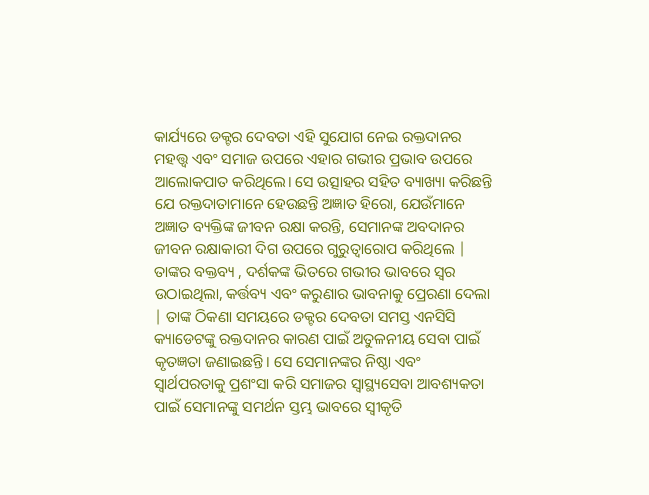କାର୍ଯ୍ୟରେ ଡକ୍ଟର ଦେବତା ଏହି ସୁଯୋଗ ନେଇ ରକ୍ତଦାନର ମହତ୍ତ୍ୱ ଏବଂ ସମାଜ ଉପରେ ଏହାର ଗଭୀର ପ୍ରଭାବ ଉପରେ ଆଲୋକପାତ କରିଥିଲେ। ସେ ଉତ୍ସାହର ସହିତ ବ୍ୟାଖ୍ୟା କରିଛନ୍ତି ଯେ ରକ୍ତଦାତାମାନେ ହେଉଛନ୍ତି ଅଜ୍ଞାତ ହିରୋ, ଯେଉଁମାନେ ଅଜ୍ଞାତ ବ୍ୟକ୍ତିଙ୍କ ଜୀବନ ରକ୍ଷା କରନ୍ତି, ସେମାନଙ୍କ ଅବଦାନର ଜୀବନ ରକ୍ଷାକାରୀ ଦିଗ ଉପରେ ଗୁରୁତ୍ୱାରୋପ କରିଥିଲେ | ତାଙ୍କର ବକ୍ତବ୍ୟ , ଦର୍ଶକଙ୍କ ଭିତରେ ଗଭୀର ଭାବରେ ସ୍ୱର ଉଠାଇଥିଲା, କର୍ତ୍ତବ୍ୟ ଏବଂ କରୁଣାର ଭାବନାକୁ ପ୍ରେରଣା ଦେଲା | ତାଙ୍କ ଠିକଣା ସମୟରେ ଡକ୍ଟର ଦେବତା ସମସ୍ତ ଏନସିସି କ୍ୟାଡେଟଙ୍କୁ ରକ୍ତଦାନର କାରଣ ପାଇଁ ଅତୁଳନୀୟ ସେବା ପାଇଁ କୃତଜ୍ଞତା ଜଣାଇଛନ୍ତି। ସେ ସେମାନଙ୍କର ନିଷ୍ଠା ଏବଂ ସ୍ୱାର୍ଥପରତାକୁ ପ୍ରଶଂସା କରି ସମାଜର ସ୍ୱାସ୍ଥ୍ୟସେବା ଆବଶ୍ୟକତା ପାଇଁ ସେମାନଙ୍କୁ ସମର୍ଥନ ସ୍ତମ୍ଭ ଭାବରେ ସ୍ୱୀକୃତି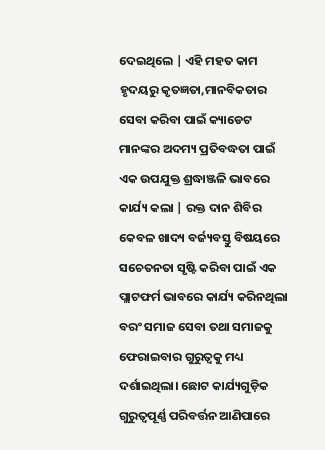ଦେଇଥିଲେ | ଏହି ମହତ କାମ ହୃଦୟରୁ କୃତଜ୍ଞତା,ମାନବିକତାର ସେବା କରିବା ପାଇଁ କ୍ୟାଡେଟ ମାନଙ୍କର ଅଦମ୍ୟ ପ୍ରତିବଦ୍ଧତା ପାଇଁ ଏକ ଉପଯୁକ୍ତ ଶ୍ରଦ୍ଧାଞ୍ଜଳି ଭାବରେ କାର୍ଯ୍ୟ କଲା | ରକ୍ତ ଦାନ ଶିବିର କେବଳ ଖାଦ୍ୟ ବର୍ଜ୍ୟବସ୍ତୁ ବିଷୟରେ ସଚେତନତା ସୃଷ୍ଟି କରିବା ପାଇଁ ଏକ ପ୍ଲାଟଫର୍ମ ଭାବରେ କାର୍ଯ୍ୟ କରିନଥିଲା ବରଂ ସମାଜ ସେବା ତଥା ସମାଜକୁ ଫେରାଇବାର ଗୁରୁତ୍ୱକୁ ମଧ୍ୟ ଦର୍ଶାଇଥିଲା। ଛୋଟ କାର୍ଯ୍ୟଗୁଡ଼ିକ ଗୁରୁତ୍ୱପୂର୍ଣ୍ଣ ପରିବର୍ତ୍ତନ ଆଣିପାରେ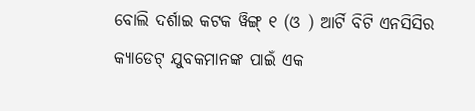ବୋଲି ଦର୍ଶାଇ କଟକ ୱିଙ୍ଗ୍ ୧ (ଓ ) ଆର୍ଟି ବିଟି ଏନସିସିର କ୍ୟାଡେଟ୍ ଯୁବକମାନଙ୍କ ପାଇଁ ଏକ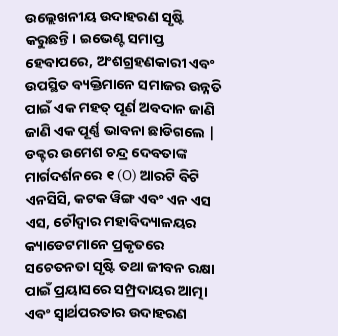ଉଲ୍ଲେଖନୀୟ ଉଦାହରଣ ସୃଷ୍ଟି କରୁଛନ୍ତି। ଇଭେଣ୍ଟ ସମାପ୍ତ ହେବାପରେ, ଅଂଶଗ୍ରହଣକାରୀ ଏବଂ ଉପସ୍ଥିତ ବ୍ୟକ୍ତିମାନେ ସମାଜର ଉନ୍ନତି ପାଇଁ ଏକ ମହତ୍ ପୂର୍ଣ ଅବଦାନ ଜାଣି ଜାଣି ଏକ ପୂର୍ଣ୍ଣ ଭାବନା ଛାଡିଗଲେ | ଡକ୍ଟର ଉମେଶ ଚନ୍ଦ୍ର ଦେବତାଙ୍କ ମାର୍ଗଦର୍ଶନରେ ୧ (O) ଆରଟି ବିଟି ଏନସିସି, କଟକ ୱିଙ୍ଗ ଏବଂ ଏନ ଏସ ଏସ, ଚୌଦ୍ୱାର ମହାବିଦ୍ୟାଳୟର କ୍ୟାଡେଟମାନେ ପ୍ରକୃତରେ ସଚେତନତା ସୃଷ୍ଟି ତଥା ଜୀବନ ରକ୍ଷା ପାଇଁ ପ୍ରୟାସରେ ସମ୍ପ୍ରଦାୟର ଆତ୍ମା ଏବଂ ସ୍ୱାର୍ଥପରତାର ଉଦାହରଣ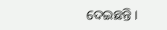ଦେଇଛନ୍ତି।